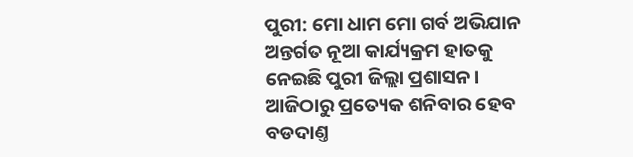ପୁରୀ: ମୋ ଧାମ ମୋ ଗର୍ବ ଅଭିଯାନ ଅନ୍ତର୍ଗତ ନୂଆ କାର୍ଯ୍ୟକ୍ରମ ହାତକୁ ନେଇଛି ପୁରୀ ଜିଲ୍ଲା ପ୍ରଶାସନ। ଆଜିଠାରୁ ପ୍ରତ୍ୟେକ ଶନିବାର ହେବ ବଡଦାଣ୍ତ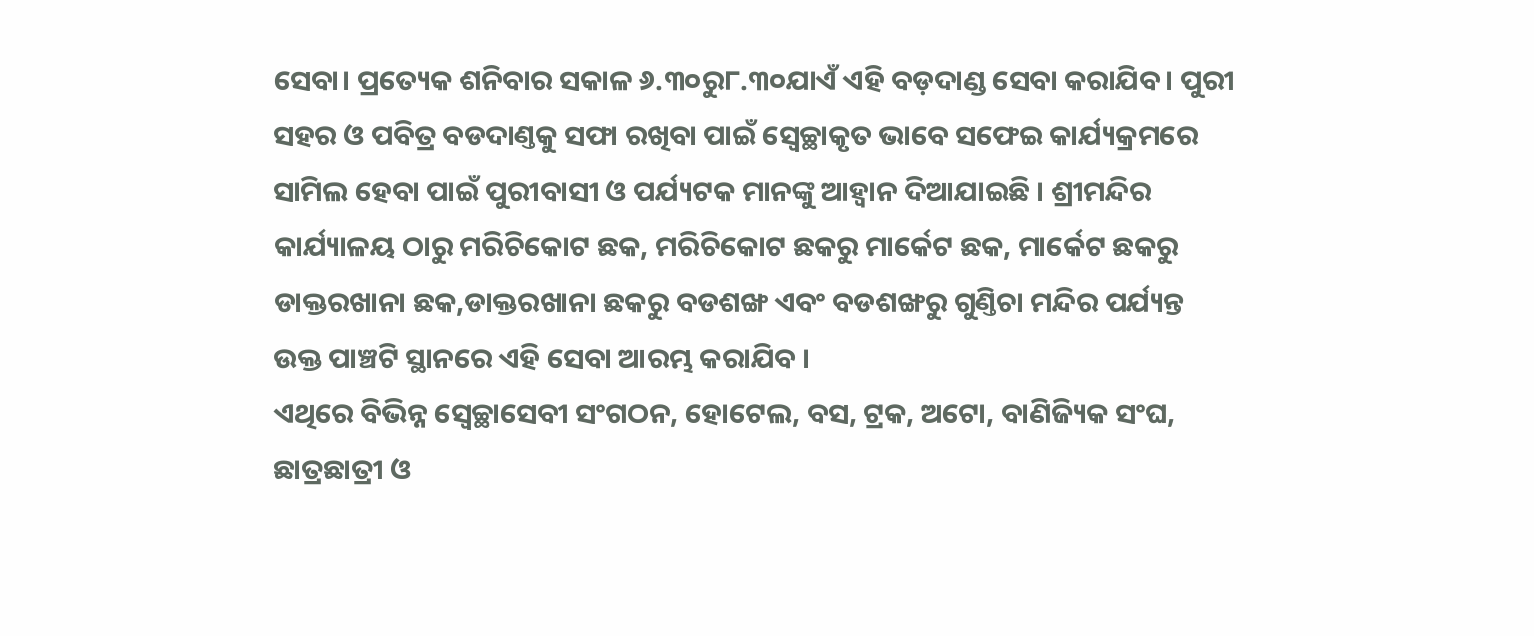ସେବା। ପ୍ରତ୍ୟେକ ଶନିବାର ସକାଳ ୬.୩୦ରୁ୮.୩୦ଯାଏଁ ଏହି ବଡ଼ଦାଣ୍ଡ ସେବା କରାଯିବ। ପୁରୀ ସହର ଓ ପବିତ୍ର ବଡଦାଣ୍ତକୁ ସଫା ରଖିବା ପାଇଁ ସ୍ବେଚ୍ଛାକୃତ ଭାବେ ସଫେଇ କାର୍ଯ୍ୟକ୍ରମରେ ସାମିଲ ହେବା ପାଇଁ ପୁରୀବାସୀ ଓ ପର୍ଯ୍ୟଟକ ମାନଙ୍କୁ ଆହ୍ବାନ ଦିଆଯାଇଛି । ଶ୍ରୀମନ୍ଦିର କାର୍ଯ୍ୟାଳୟ ଠାରୁ ମରିଚିକୋଟ ଛକ, ମରିଚିକୋଟ ଛକରୁ ମାର୍କେଟ ଛକ, ମାର୍କେଟ ଛକରୁ ଡାକ୍ତରଖାନା ଛକ,ଡାକ୍ତରଖାନା ଛକରୁ ବଡଶଙ୍ଖ ଏବଂ ବଡଶଙ୍ଖରୁ ଗୁଣ୍ତିଚା ମନ୍ଦିର ପର୍ଯ୍ୟନ୍ତ ଉକ୍ତ ପାଞ୍ଚଟି ସ୍ଥାନରେ ଏହି ସେବା ଆରମ୍ଭ କରାଯିବ ।
ଏଥିରେ ବିଭିନ୍ନ ସ୍ବେଚ୍ଛାସେବୀ ସଂଗଠନ, ହୋଟେଲ, ବସ, ଟ୍ରକ, ଅଟୋ, ବାଣିଜ୍ୟିକ ସଂଘ, ଛାତ୍ରଛାତ୍ରୀ ଓ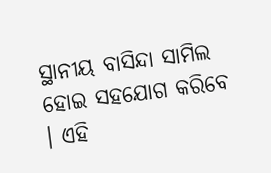ସ୍ଥାନୀୟ ବାସିନ୍ଦା ସାମିଲ ହୋଇ ସହଯୋଗ କରିବେ । ଏହି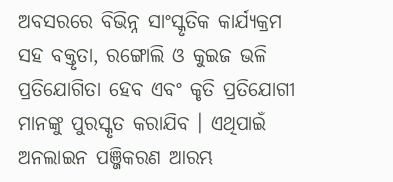ଅବସରରେ ବିଭିନ୍ନ ସାଂସ୍କୃତିକ କାର୍ଯ୍ୟକ୍ରମ ସହ ବକ୍ତୃତା, ରଙ୍ଗୋଲି ଓ କୁଇଜ ଭଳି ପ୍ରତିଯୋଗିତା ହେବ ଏବଂ କୃତି ପ୍ରତିଯୋଗୀ ମାନଙ୍କୁ ପୁରସ୍କୃତ କରାଯିବ । ଏଥିପାଇଁ ଅନଲାଇନ ପଞ୍ଜିକରଣ ଆରମ୍ଭ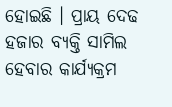ହୋଇଛି । ପ୍ରାୟ ଦେଢ ହଜାର ବ୍ୟକ୍ତି ସାମିଲ ହେବାର କାର୍ଯ୍ୟକ୍ରମ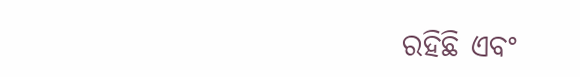ରହିଛି ଏବଂ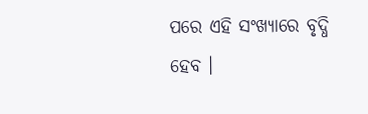ପରେ ଏହି ସଂଖ୍ୟାରେ ବୃଦ୍ଧି ହେବ ।